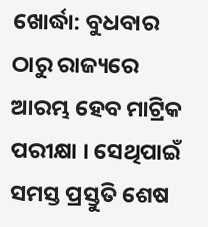ଖୋର୍ଦ୍ଧା: ବୁଧବାର ଠାରୁ ରାଜ୍ୟରେ ଆରମ୍ଭ ହେବ ମାଟ୍ରିକ ପରୀକ୍ଷା । ସେଥିପାଇଁ ସମସ୍ତ ପ୍ରସ୍ତୁତି ଶେଷ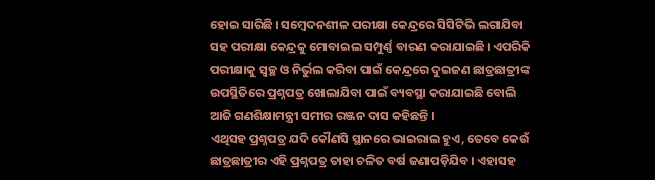ହୋଇ ସାରିଛି । ସମ୍ବେଦନଶୀଳ ପରୀକ୍ଷା କେନ୍ଦ୍ରରେ ସିସିଟିଭି ଲଗାଯିବା ସହ ପରୀକ୍ଷା କେନ୍ଦ୍ରକୁ ମୋବାଇଲ ସମ୍ପୁର୍ଣ୍ଣ ବାରଣ କରାଯାଇଛି । ଏପରିକି ପରୀକ୍ଷାକୁ ସ୍ବଚ୍ଛ ଓ ନିର୍ଭୁଲ କରିବା ପାଇଁ କେନ୍ଦ୍ରରେ ଦୁଇଜଣ ଛାତ୍ରଛାତ୍ରୀଙ୍କ ଉପସ୍ଥିତିରେ ପ୍ରଶ୍ନପତ୍ର ଖୋଲାଯିବା ପାଇଁ ବ୍ୟବସ୍ଥା କରାଯାଇଛି ବୋଲି ଆଜି ଗଣଶିକ୍ଷାମନ୍ତ୍ରୀ ସମୀର ରଞ୍ଜନ ଦାସ କହିଛନ୍ତି ।
ଏଥିସହ ପ୍ରଶ୍ନପତ୍ର ଯଦି କୌଣସି ସ୍ଥାନରେ ଭାଇରାଲ ହୁଏ, ତେବେ କେଉଁ ଛାତ୍ରଛାତ୍ରୀର ଏହି ପ୍ରଶ୍ନପତ୍ର ତାହା ଚଳିତ ବର୍ଷ ଜଣାପଡ଼ିଯିବ । ଏହାସହ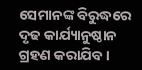ସେମାନଙ୍କ ବିରୁଦ୍ଧରେ ଦୃଢ କାର୍ଯ୍ୟାନୁଷ୍ଠାନ ଗ୍ରହଣ କରାଯିବ ।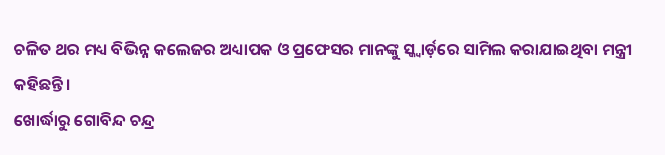ଚଳିତ ଥର ମଧ୍ୟ ବିଭିନ୍ନ କଲେଜର ଅଧ୍ୟାପକ ଓ ପ୍ରଫେସର ମାନଙ୍କୁ ସ୍କ୍ବାର୍ଡ଼ରେ ସାମିଲ କରାଯାଇଥିବା ମନ୍ତ୍ରୀ କହିଛନ୍ତି ।
ଖୋର୍ଦ୍ଧାରୁ ଗୋବିନ୍ଦ ଚନ୍ଦ୍ର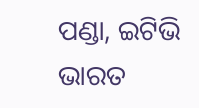ପଣ୍ଡା, ଇଟିଭି ଭାରତ